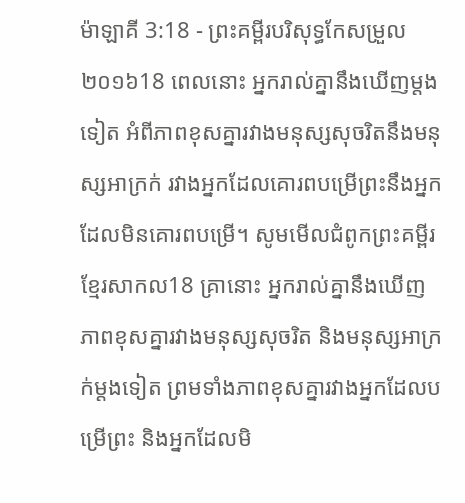ម៉ាឡាគី 3:18 - ព្រះគម្ពីរបរិសុទ្ធកែសម្រួល ២០១៦18 ពេលនោះ អ្នករាល់គ្នានឹងឃើញម្ដងទៀត អំពីភាពខុសគ្នារវាងមនុស្សសុចរិតនឹងមនុស្សអាក្រក់ រវាងអ្នកដែលគោរពបម្រើព្រះនឹងអ្នកដែលមិនគោរពបម្រើ។ សូមមើលជំពូកព្រះគម្ពីរខ្មែរសាកល18 គ្រានោះ អ្នករាល់គ្នានឹងឃើញភាពខុសគ្នារវាងមនុស្សសុចរិត និងមនុស្សអាក្រក់ម្ដងទៀត ព្រមទាំងភាពខុសគ្នារវាងអ្នកដែលបម្រើព្រះ និងអ្នកដែលមិ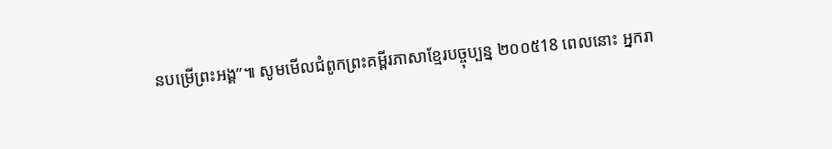នបម្រើព្រះអង្គ”៕ សូមមើលជំពូកព្រះគម្ពីរភាសាខ្មែរបច្ចុប្បន្ន ២០០៥18 ពេលនោះ អ្នករា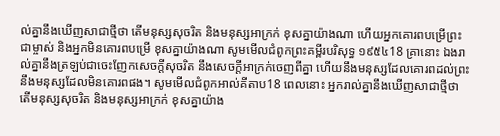ល់គ្នានឹងឃើញសាជាថ្មីថា តើមនុស្សសុចរិត និងមនុស្សអាក្រក់ ខុសគ្នាយ៉ាងណា ហើយអ្នកគោរពបម្រើព្រះជាម្ចាស់ និងអ្នកមិនគោរពបម្រើ ខុសគ្នាយ៉ាងណា សូមមើលជំពូកព្រះគម្ពីរបរិសុទ្ធ ១៩៥៤18 គ្រានោះ ឯងរាល់គ្នានឹងត្រឡប់ជាចេះញែកសេចក្ដីសុចរិត នឹងសេចក្ដីអាក្រក់ចេញពីគ្នា ហើយនឹងមនុស្សដែលគោរពដល់ព្រះ នឹងមនុស្សដែលមិនគោរពផង។ សូមមើលជំពូកអាល់គីតាប18 ពេលនោះ អ្នករាល់គ្នានឹងឃើញសាជាថ្មីថា តើមនុស្សសុចរិត និងមនុស្សអាក្រក់ ខុសគ្នាយ៉ាង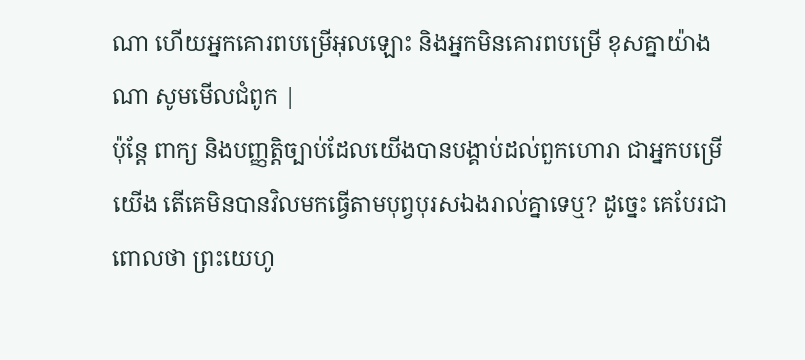ណា ហើយអ្នកគោរពបម្រើអុលឡោះ និងអ្នកមិនគោរពបម្រើ ខុសគ្នាយ៉ាងណា សូមមើលជំពូក |
ប៉ុន្តែ ពាក្យ និងបញ្ញត្តិច្បាប់ដែលយើងបានបង្គាប់ដល់ពួកហោរា ជាអ្នកបម្រើយើង តើគេមិនបានវិលមកធ្វើតាមបុព្វបុរសឯងរាល់គ្នាទេឬ? ដូច្នេះ គេបែរជាពោលថា ព្រះយេហូ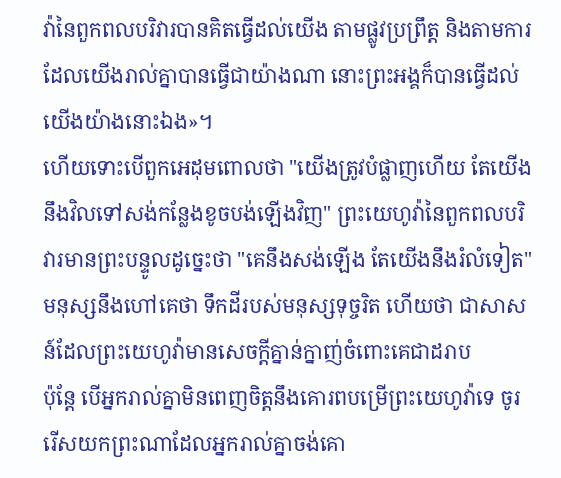វ៉ានៃពួកពលបរិវារបានគិតធ្វើដល់យើង តាមផ្លូវប្រព្រឹត្ត និងតាមការដែលយើងរាល់គ្នាបានធ្វើជាយ៉ាងណា នោះព្រះអង្គក៏បានធ្វើដល់យើងយ៉ាងនោះឯង»។
ហើយទោះបើពួកអេដុមពោលថា "យើងត្រូវបំផ្លាញហើយ តែយើងនឹងវិលទៅសង់កន្លែងខូចបង់ឡើងវិញ" ព្រះយេហូវ៉ានៃពួកពលបរិវារមានព្រះបន្ទូលដូច្នេះថា "គេនឹងសង់ឡើង តែយើងនឹងរំលំទៀត" មនុស្សនឹងហៅគេថា ទឹកដីរបស់មនុស្សទុច្ចរិត ហើយថា ជាសាសន៍ដែលព្រះយេហូវ៉ាមានសេចក្ដីគ្នាន់ក្នាញ់ចំពោះគេជាដរាប
ប៉ុន្ដែ បើអ្នករាល់គ្នាមិនពេញចិត្តនឹងគោរពបម្រើព្រះយេហូវ៉ាទេ ចូររើសយកព្រះណាដែលអ្នករាល់គ្នាចង់គោ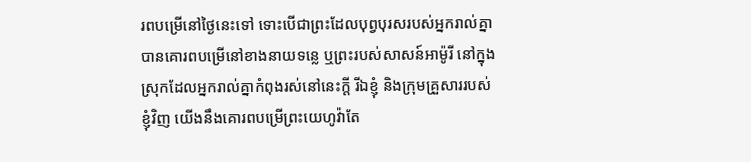រពបម្រើនៅថ្ងៃនេះទៅ ទោះបើជាព្រះដែលបុព្វបុរសរបស់អ្នករាល់គ្នាបានគោរពបម្រើនៅខាងនាយទន្លេ ឬព្រះរបស់សាសន៍អាម៉ូរី នៅក្នុងស្រុកដែលអ្នករាល់គ្នាកំពុងរស់នៅនេះក្តី រីឯខ្ញុំ និងក្រុមគ្រួសាររបស់ខ្ញុំវិញ យើងនឹងគោរពបម្រើព្រះយេហូវ៉ាតែ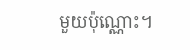មួយប៉ុណ្ណោះ។